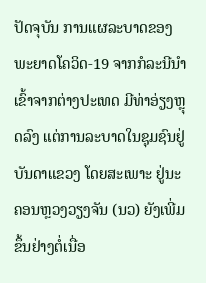ປັດຈຸບັນ ການແຜລະບາດຂອງພະຍາດໂຄວິດ-19 ຈາກກໍລະນີນຳເຂົ້າຈາກຕ່າງປະເທດ ມີທ່າອ່ຽງຫຼຸດລົງ ແຕ່ການລະບາດໃນຊຸມຊົນຢູ່ບັນດາແຂວງ ໂດຍສະເພາະ ຢູ່ນະຄອນຫຼວງວຽງຈັນ (ນວ) ຍັງເພີ່ມຂຶ້ນຢ່າງຕໍ່ເນື່ອ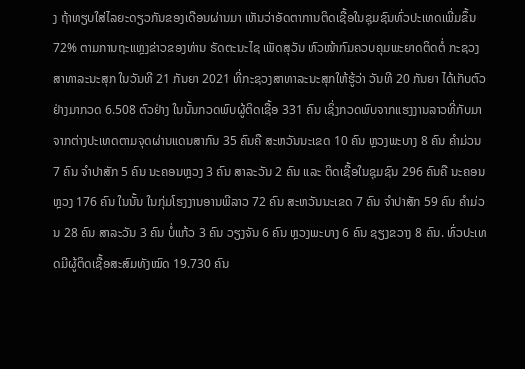ງ ຖ້າທຽບໃສ່ໄລຍະດຽວກັນຂອງເດືອນຜ່ານມາ ເຫັນວ່າອັດຕາການຕິດເຊື້ອໃນຊຸມຊົນທົ່ວປະເທດເພີ່ມຂຶ້ນ 72% ຕາມການຖະແຫຼງຂ່າວຂອງທ່ານ ຣັດຕະນະໄຊ ເພັດສຸວັນ ຫົວໜ້າກົມຄວບຄຸມພະຍາດຕິດຕໍ່ ກະຊວງສາທາລະນະສຸກ ໃນວັນທີ 21 ກັນຍາ 2021 ທີ່ກະຊວງສາທາລະນະສຸກໃຫ້ຮູ້ວ່າ ວັນທີ 20 ກັນຍາ ໄດ້ເກັບຕົວຢ່າງມາກວດ 6.508 ຕົວຢ່າງ ໃນນັ້ນກວດພົບຜູ້ຕິດເຊື້ອ 331 ຄົນ ເຊິ່ງກວດພົບຈາກແຮງງານລາວທີ່ກັບມາຈາກຕ່າງປະເທດຕາມຈຸດຜ່ານແດນສາກົນ 35 ຄົນຄື ສະຫວັນນະເຂດ 10 ຄົນ ຫຼວງພະບາງ 8 ຄົນ ຄຳມ່ວນ 7 ຄົນ ຈຳປາສັກ 5 ຄົນ ນະຄອນຫຼວງ 3 ຄົນ ສາລະວັນ 2 ຄົນ ແລະ ຕິດເຊື້ອໃນຊຸມຊົນ 296 ຄົນຄື ນະຄອນຫຼວງ 176 ຄົນ ໃນນັ້ນ ໃນກຸ່ມໂຮງງານອານພີລາວ 72 ຄົນ ສະຫວັນນະເຂດ 7 ຄົນ ຈຳປາສັກ 59 ຄົນ ຄຳມ່ວນ 28 ຄົນ ສາລະວັນ 3 ຄົນ ບໍ່ແກ້ວ 3 ຄົນ ວຽງຈັນ 6 ຄົນ ຫຼວງພະບາງ 6 ຄົນ ຊຽງຂວາງ 8 ຄົນ. ທົ່ວປະເທດມີຜູ້ຕິດເຊື້ອສະສົມທັງໝົດ 19.730 ຄົນ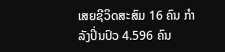ເສຍຊີວິດສະສົມ 16 ຄົນ ກຳລັງປິ່ນປົວ 4.596 ຄົນ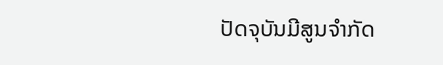ປັດຈຸບັນມີສູນຈຳກັດ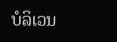ບໍລິເວນ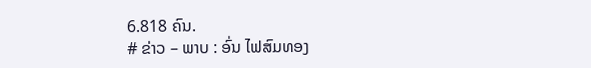6.818 ຄົນ.
# ຂ່າວ – ພາບ : ອົ່ນ ໄຟສົມທອງ